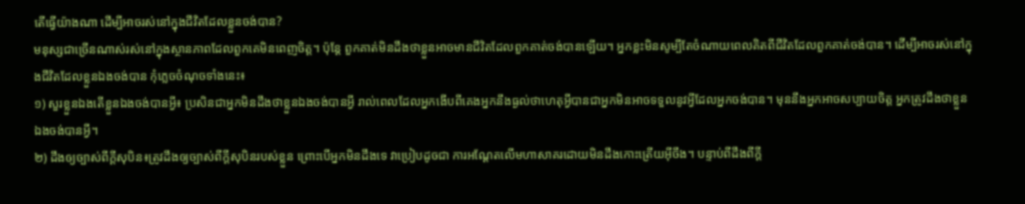តើធ្វើយ៉ាងណា ដើម្បីអាចរស់នៅក្នុងជីវិតដែលខ្លួនចង់បាន?
មនុស្សជាច្រើនណាស់រស់នៅក្នុងស្ថានភាពដែលពួកគេមិនពេញចិត្ត។ ប៉ុន្តែ ពួកគាត់មិនដឹងថាខ្លួនអាចមានជីវិតដែលពួកគាត់ចង់បានឡើយ។ អ្នកខ្លះមិនសូម្បីតែចំណាយពេលគិតពីជីវិតដែលពួកគាត់ចង់បាន។ ដើម្បីអាចរស់នៅក្នុងជីវិតដែលខ្លួនឯងចង់បាន កុំភ្លេចចំណុចទាំងនេះ៖
១) សួរខ្លួនឯងតើខ្លួនឯងចង់បានអ្វី៖ ប្រសិនជាអ្នកមិនដឹងថាខ្លួនឯងចង់បានអ្វី រាល់ពេលដែលអ្នកងើបពីគេងអ្នកនឹងធ្ងល់ថាហេតុអ្វីបានជាអ្នកមិនអាចទទួលនូវអ្វីដែលអ្នកចង់បាន។ មុននឹងអ្នកអាចសប្បាយចិត្ត អ្នកត្រូវដឹងថាខ្លួនឯងចង់បានអ្វី។
២) ដឹងឲ្យច្បាស់ពីក្តីសុបិន៖ត្រូវដឹងឲ្យច្បាស់ពីក្តីសុបិនរបស់ខ្លួន ព្រោះបើអ្នកមិនដឹងទេ វាប្រៀបដូចជា ការអណ្តែតលើមហាសាគរដោយមិនដឹងកោះត្រើយអ៊ីចឹង។ បន្ទាប់ពីដឹងពីក្តី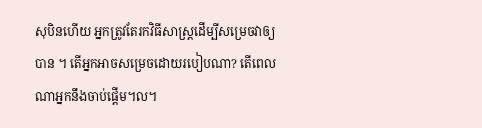សុបិនហើយ អ្នកត្រូវតែរកវិធីសាស្រ្តដើម្បីសម្រេចវាឲ្យបាន ។ តើអ្នកអាចសម្រេចដោយរបៀបណា? តើពេលណាអ្នកនឹងចាប់ផ្តើម។ល។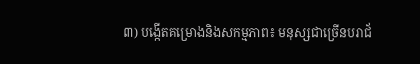៣) បង្កើតគម្រោងនិងសកម្មភាព៖ មនុស្សជាច្រើនបរាជ័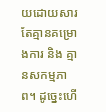យដោយសារតែគ្មានគម្រោងការ និង គ្មានសកម្មភាព។ ដូច្នេះហើ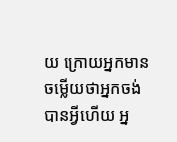យ ក្រោយអ្នកមានចម្លើយថាអ្នកចង់បានអ្វីហើយ អ្ន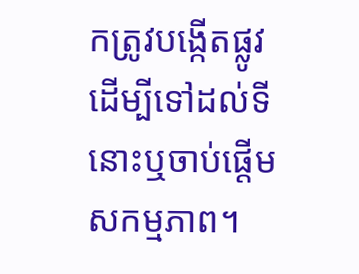កត្រូវបង្កើតផ្លូវដើម្បីទៅដល់ទីនោះឬចាប់ផ្តើមសកម្មភាព។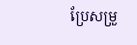ប្រែសម្រួ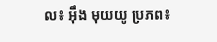ល៖ អុឹង មុយយូ ប្រភព៖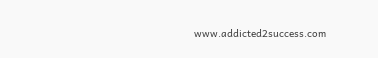www.addicted2success.com